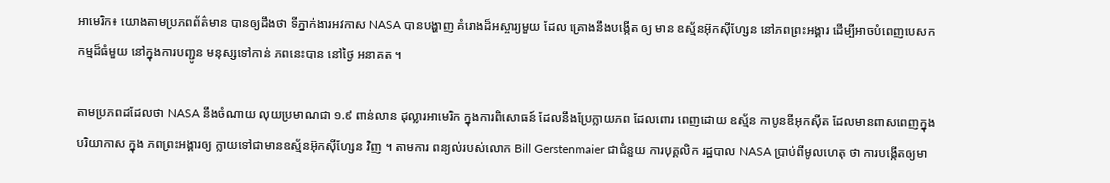អាមេរិក៖ យោងតាមប្រភពព័ត៌មាន បានឲ្យដឹងថា ទីភ្នាក់ងារអវកាស NASA បានបង្ហាញ គំរោងដ៏អស្ចារ្យមួយ ដែល គ្រោងនឹងបង្កើត ឲ្យ មាន ឧស្ម័នអ៊ុកស៊ីហ្សែន នៅភពព្រះអង្គារ ដើម្បីអាចបំពេញបេសកកម្មដ៏ធំមួយ នៅក្នុងការបញ្ជូន មនុស្សទៅកាន់ ភពនេះបាន នៅថ្ងៃ អនាគត ។

តាមប្រភពដដែលថា NASA នឹងចំណាយ លុយប្រមាណជា ១.៩ ពាន់លាន ដុល្លារអាមេរិក ក្នុងការពិសោធន៍ ដែលនឹងប្រែក្លាយភព ដែលពោរ ពេញដោយ ឧស្ម័ន កាបូនឌីអុកស៊ីត ដែលមានពាសពេញក្នុងបរិយាកាស ក្នុង ភពព្រះអង្គារឲ្យ ក្លាយទៅជាមានឧស្ម័នអ៊ុកស៊ីហ្សែន វិញ ។ តាមការ ពន្យល់របស់លោក Bill Gerstenmaier ជាជំនួយ ការបុគ្គលិក រដ្ឋបាល NASA ប្រាប់ពីមូលហេតុ ថា ការបង្កើតឲ្យមា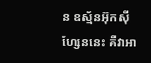ន ឧស្ម័នអ៊ុកស៊ី ហ្សែននេះ គឺវាអា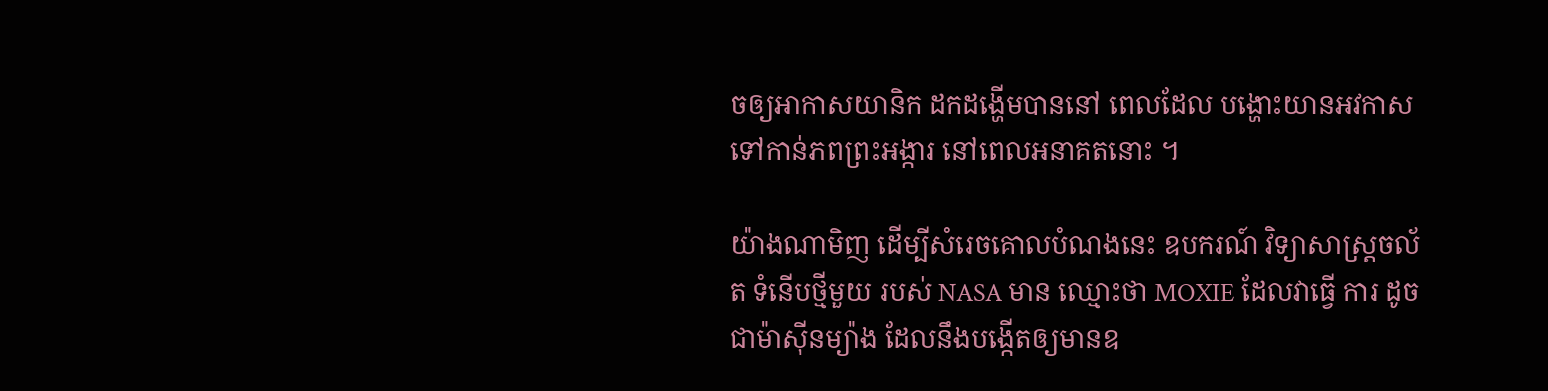ចឲ្យអាកាសយានិក ដកដង្ហើមបាននៅ ពេលដែល បង្ហោះយានអវកាសទៅកាន់ភពព្រះអង្ការ នៅពេលអនាគតនោះ ។

យ៉ាងណាមិញ ដើម្បីសំរេចគោលបំណងនេះ ឧបករណ៍ វិទ្យាសាស្ត្រចល័ត ទំនើបថ្មីមួយ របស់ NASA មាន ឈ្មោះថា MOXIE ដែលវាធ្វើ ការ ដូច ជាម៉ាស៊ីនម្យ៉ាង ដែលនឹងបង្កើតឲ្យមានឧ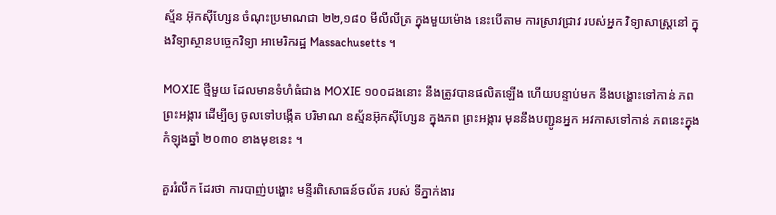ស្ម័ន អ៊ុកស៊ីហ្សែន ចំណុះប្រមាណជា ២២,១៨០ មីលីលីត្រ ក្នុងមួយម៉ោង នេះបើតាម ការសា្រវជ្រាវ របស់អ្នក វិទ្យាសាស្រ្តនៅ ក្នុងវិទ្យាស្ថានបច្ចេកវិទ្យា អាមេរិករដ្ឋ Massachusetts ។

MOXIE ថ្មីមួយ ដែលមានទំហំធំជាង MOXIE ១០០ដងនោះ នឹងត្រូវបានផលិតឡើង ហើយបន្ទាប់មក នឹងបង្ហោះទៅកាន់ ភពព្រះអង្ការ ដើម្បីឲ្យ ចូលទៅបង្កើត បរិមាណ ឧស្ម័នអ៊ុកស៊ីហ្សែន ក្នុងភព ព្រះអង្ការ មុននឹងបញ្ជូនអ្នក អវកាសទៅកាន់ ភពនេះក្នុងកំឡុងឆ្នាំ ២០៣០ ខាងមុខនេះ ។

គួររំលឹក ដែរថា ការបាញ់បង្ហោះ មន្ទីរពិសោធន៍ចល័ត របស់ ទីភ្នាក់ងារ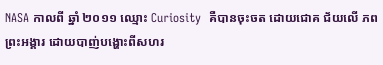NASA កាលពី ឆ្នាំ ២០១១ ឈ្មោះ Curiosity  គឺបានចុះចត ដោយជោគ ជ័យលើ ភពព្រះអង្គារ ដោយបាញ់បង្ហោះពីសហរ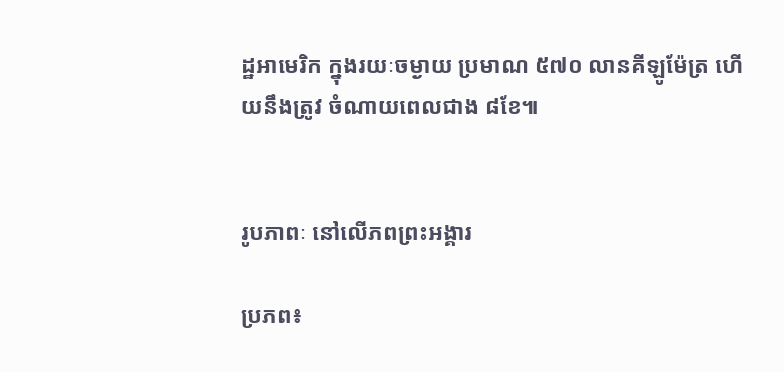ដ្ឋអាមេរិក ក្នុងរយៈចម្ងាយ ប្រមាណ ៥៧០ លានគីឡូម៉ែត្រ ហើយនឹងត្រូវ ចំណាយពេលជាង ៨ខែ៕


រូបភាពៈ នៅលើភពព្រះអង្គារ

ប្រភព៖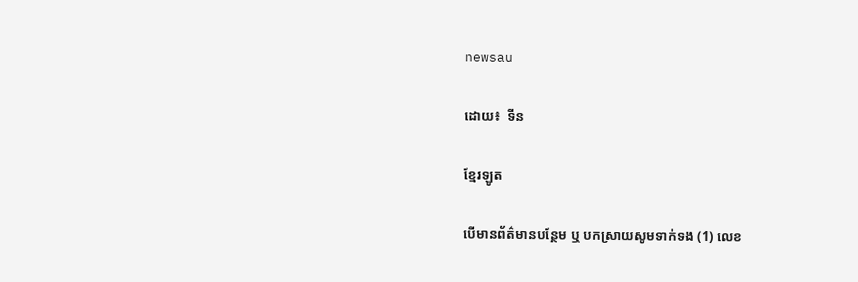newsau

ដោយ៖  ទីន

ខ្មែរឡូត

បើមានព័ត៌មានបន្ថែម ឬ បកស្រាយសូមទាក់ទង (1) លេខ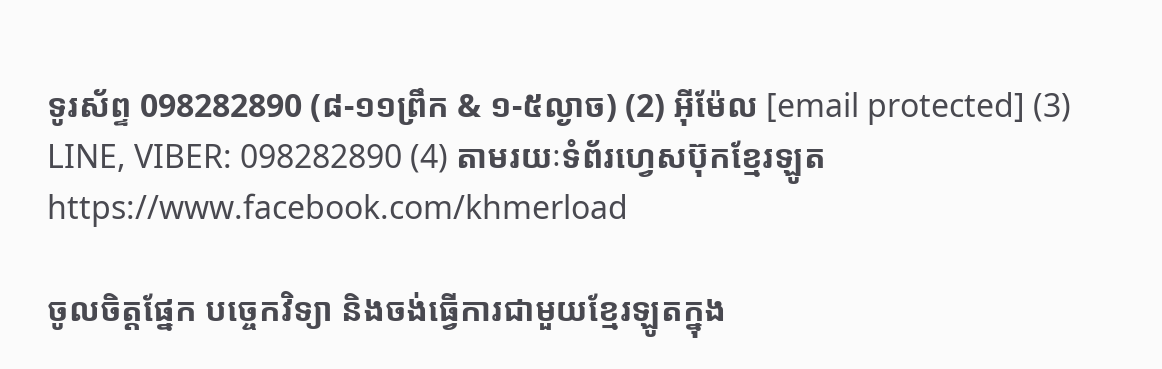ទូរស័ព្ទ 098282890 (៨-១១ព្រឹក & ១-៥ល្ងាច) (2) អ៊ីម៉ែល [email protected] (3) LINE, VIBER: 098282890 (4) តាមរយៈទំព័រហ្វេសប៊ុកខ្មែរឡូត https://www.facebook.com/khmerload

ចូលចិត្តផ្នែក បច្ចេកវិទ្យា និងចង់ធ្វើការជាមួយខ្មែរឡូតក្នុង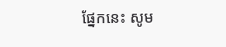ផ្នែកនេះ សូម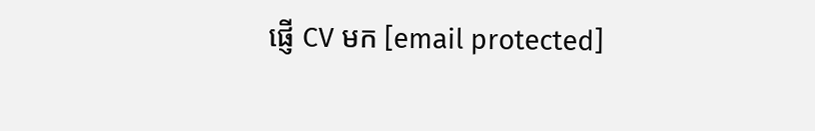ផ្ញើ CV មក [email protected]